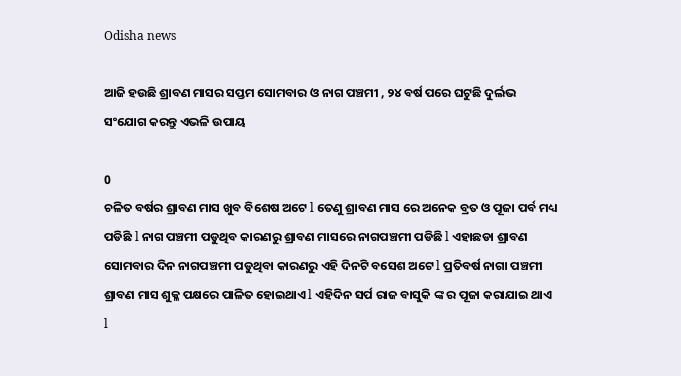Odisha news

ଆଜି ହଉଛି ଶ୍ରାବଣ ମାସର ସପ୍ତମ ସୋମବାର ଓ ନାଗ ପଞ୍ଚମୀ , ୨୪ ବର୍ଷ ପରେ ଘଟୁଛି ଦୁର୍ଲଭ ସଂଯୋଗ କରନ୍ତୁ ଏଭଳି ଉପାୟ

0
ଚଳିତ ବର୍ଷର ଶ୍ରାବଣ ମାସ ଖୁବ ବିଶେଷ ଅଟେ l ତେଣୁ ଶ୍ରାବଣ ମାସ ରେ ଅନେକ ବ୍ରତ ଓ ପୂଜା ପର୍ବ ମଧ୍ୟ ପଡିଛି l ନାଗ ପଞ୍ଚମୀ ପଡୁଥିବ କାରଣରୁ ଶ୍ରାବଣ ମାସରେ ନାଗପଞ୍ଚମୀ ପଡିଛି l ଏହାଛଡା ଶ୍ରାବଣ ସୋମବାର ଦିନ ନାଗପଞ୍ଚମୀ ପଡୁଥିବା କାରଣରୁ ଏହି ଦିନଟି ବସେଶ ଅଟେ l ପ୍ରତିବର୍ଷ ନାଗା ପଞ୍ଚମୀ ଶ୍ରାବଣ ମାସ ଶୁକ୍ଳ ପକ୍ଷରେ ପାଳିତ ହୋଇଥାଏ l ଏହିଦିନ ସର୍ପ ରାଜ ବାସୁକି ଙ୍କ ର ପୂଜା କରାଯାଇ ଥାଏ l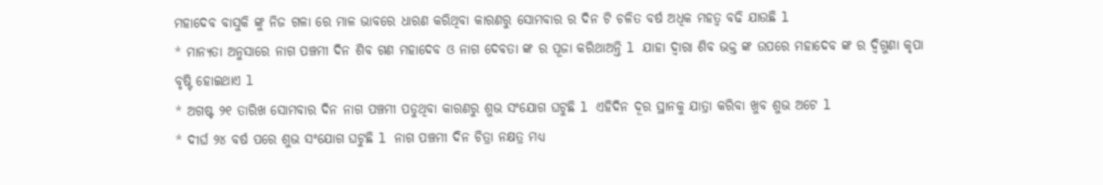ମହାଦେବ ବାସୁକି ଙ୍କୁ ନିଜ ଗଳା ରେ ମାଳ ଭାବରେ ଧାରଣ କରିଥିବା କାରଣରୁ ସୋମବାର ର ଦିନ ଟି ଚଳିତ ବର୍ଷ ଅଧିକ ମହତ୍ୱ ବଢି ଯାଉଛି l
* ମାନ୍ୟତା ଅନୁସାରେ ନାଗ ପଞ୍ଚମୀ ଦିନ ଶିବ ଗଣ ମହାଦେବ ଓ ନାଗ ଦେବତା ଙ୍କ ର ପୂଜା କରିଥାଅନ୍ତି l ଯାହା ଦ୍ୱାରା ଶିବ ଭକ୍ତ ଙ୍କ ଉପରେ ମହାଦେବ ଙ୍କ ର ଦ୍ବିଗୁଣା କୃପା ବୃଷ୍ଟି ହୋଇଥାଏ l
* ଅଗଷ୍ଟ ୨୧ ତାରିଖ ସୋମବାର ଦିନ ନାଗ ପଞ୍ଚମୀ ପଡୁଥିବା କାରଣରୁ ଶୁଭ ସଂଯୋଗ ଘଟୁଛି l ଏହିଦିନ ଦୂର ସ୍ଥାନକୁ ଯାତ୍ରା କରିବା ଖୁବ ଶୁଭ ଅଟେ l
* ଦୀର୍ଘ ୨୪ ବର୍ଷ ପରେ ଶୁଭ ସଂଯୋଗ ଘଟୁଛି l ନାଗ ପଞ୍ଚମୀ ଦିନ ଚିତ୍ରା ନକ୍ଷତ୍ର ମଧ୍ୟ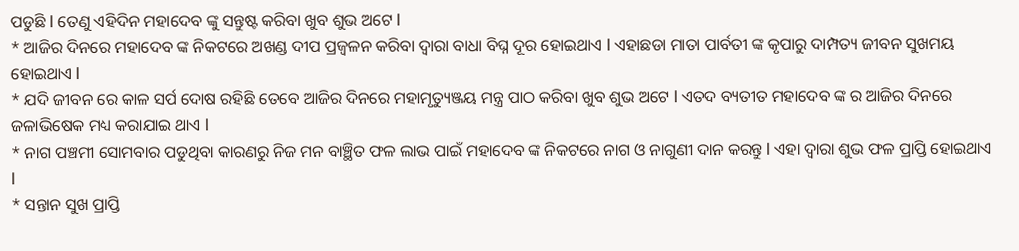ପଡୁଛି l ତେଣୁ ଏହିଦିନ ମହାଦେବ ଙ୍କୁ ସନ୍ତୁଷ୍ଟ କରିବା ଖୁବ ଶୁଭ ଅଟେ l
* ଆଜିର ଦିନରେ ମହାଦେବ ଙ୍କ ନିକଟରେ ଅଖଣ୍ଡ ଦୀପ ପ୍ରଜ୍ବଳନ କରିବା ଦ୍ୱାରା ବାଧା ବିଘ୍ନ ଦୂର ହୋଇଥାଏ l ଏହାଛଡା ମାତା ପାର୍ବତୀ ଙ୍କ କୃପାରୁ ଦାମ୍ପତ୍ୟ ଜୀବନ ସୁଖମୟ ହୋଇଥାଏ l
* ଯଦି ଜୀବନ ରେ କାଳ ସର୍ପ ଦୋଷ ରହିଛି ତେବେ ଆଜିର ଦିନରେ ମହାମୃତ୍ୟୁଞ୍ଜୟ ମନ୍ତ୍ର ପାଠ କରିବା ଖୁବ ଶୁଭ ଅଟେ l ଏତଦ ବ୍ୟତୀତ ମହାଦେବ ଙ୍କ ର ଆଜିର ଦିନରେ ଜଳାଭିଷେକ ମଧ୍ୟ କରାଯାଇ ଥାଏ l
* ନାଗ ପଞ୍ଚମୀ ସୋମବାର ପଡୁଥିବା କାରଣରୁ ନିଜ ମନ ବାଞ୍ଛିତ ଫଳ ଲାଭ ପାଇଁ ମହାଦେବ ଙ୍କ ନିକଟରେ ନାଗ ଓ ନାଗୁଣୀ ଦାନ କରନ୍ତୁ l ଏହା ଦ୍ୱାରା ଶୁଭ ଫଳ ପ୍ରାପ୍ତି ହୋଇଥାଏ l
* ସନ୍ତାନ ସୁଖ ପ୍ରାପ୍ତି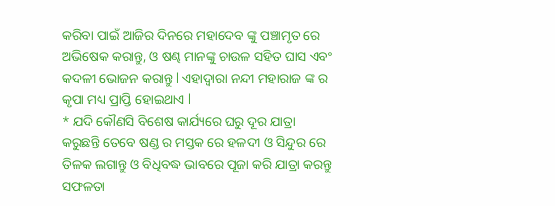କରିବା ପାଇଁ ଆଜିର ଦିନରେ ମହାଦେବ ଙ୍କୁ ପଞ୍ଚାମୃତ ରେ ଅଭିଷେକ କରାନ୍ତୁ, ଓ ଷଣ୍ଢ ମାନଙ୍କୁ ଚାଉଳ ସହିତ ଘାସ ଏବଂ କଦଳୀ ଭୋଜନ କରାନ୍ତୁ l ଏହାଦ୍ୱାରା ନନ୍ଦୀ ମହାରାଜ ଙ୍କ ର କୃପା ମଧ୍ୟ ପ୍ରାପ୍ତି ହୋଇଥାଏ l
* ଯଦି କୌଣସି ବିଶେଷ କାର୍ଯ୍ୟରେ ଘରୁ ଦୂର ଯାତ୍ରା କରୁଛନ୍ତି ତେବେ ଷଣ୍ଡ ର ମସ୍ତକ ରେ ହଳଦୀ ଓ ସିନ୍ଦୁର ରେ ତିଳକ ଲଗାନ୍ତୁ ଓ ବିଧିବଦ୍ଧ ଭାବରେ ପୂଜା କରି ଯାତ୍ରା କରନ୍ତୁ ସଫଳତା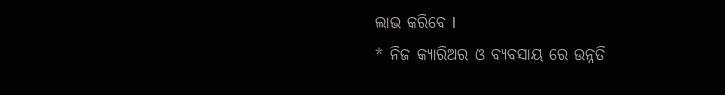ଲାଭ କରିବେ l
* ନିଜ କ୍ୟାରିଅର ଓ ବ୍ୟବସାୟ ରେ ଉନ୍ନତି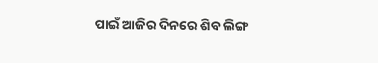ପାଇଁ ଆଜିର ଦିନରେ ଶିବ ଲିଙ୍ଗ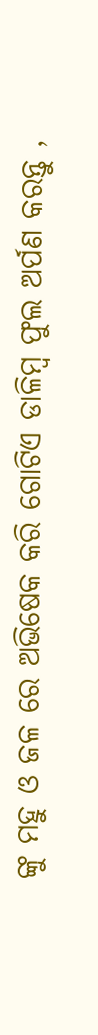ଙ୍କୁ ମହୁ ଓ ଜଳ ରେ ଅଭିଷେକ କରି ଗୋଟିଏ ଡାଳିମ୍ବ ଫୁଲ ଅର୍ପଣ କରନ୍ତୁ ,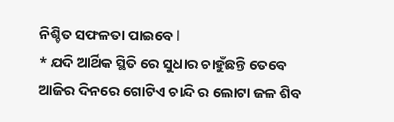ନିଶ୍ଚିତ ସଫଳତା ପାଇବେ l
* ଯଦି ଆର୍ଥିକ ସ୍ଥିତି ରେ ସୁଧାର ଚାହୁଁଛନ୍ତି ତେବେ ଆଜିର ଦିନରେ ଗୋଟିଏ ଚାନ୍ଦି ର ଲୋଟା ଜଳ ଶିବ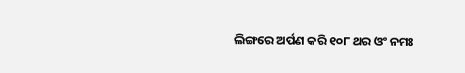ଲିଙ୍ଗରେ ଅର୍ପଣ କରି ୧୦୮ ଥର ଓଂ ନମଃ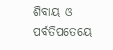ଶିବାୟ ଓ ପର୍ବତିପତେୟେ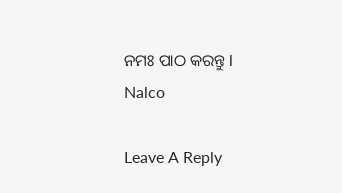ନମଃ ପାଠ କରନ୍ତୁ l
Nalco

Leave A Reply